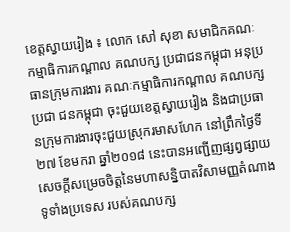ខេត្តស្វាយរៀង ៖ លោក សៅ សុខា សមាជិកគណៈកម្មាធិការកណ្តាល គណបក្ស ប្រជាជនកម្ពុជា អនុប្រធានក្រុមការងារ គណៈកម្មាធិការកណ្តាល គណបក្សប្រជា ជនកម្ពុជា ចុះជួយខេត្តស្វាយរៀង និងជាប្រធានក្រុមការងារចុះជួយស្រុករមាសហែក នៅព្រឹកថ្ងៃទី២៧ ខែមករា ឆ្នាំ២០១៨ នេះបានអញ្ជើញផ្សព្វផ្សាយសេចក្តីសម្រេចចិត្តនៃមហាសន្និបាតវិសាមញ្ញតំណាង ទូទាំងប្រទេស របស់គណបក្ស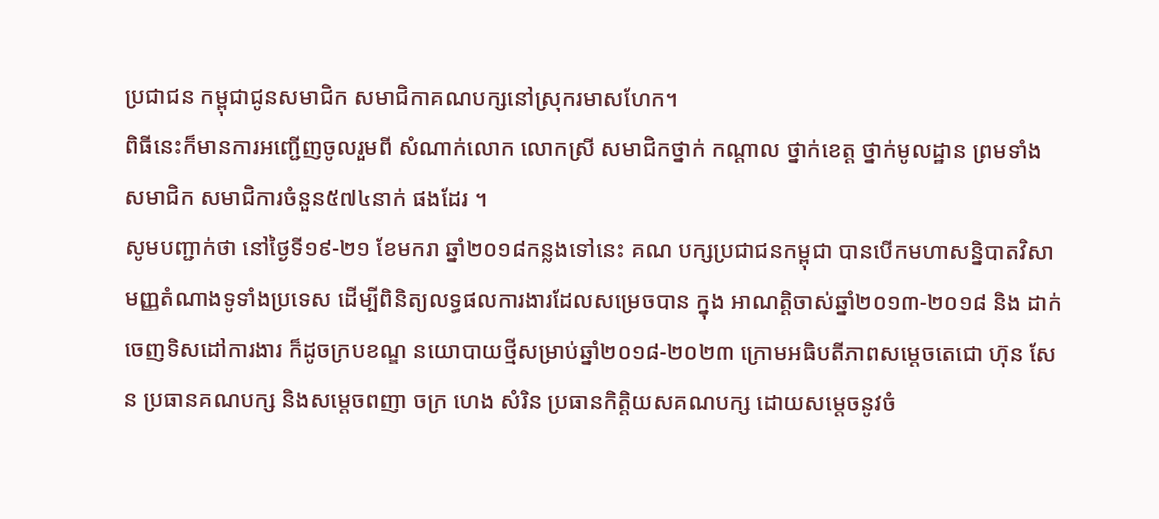ប្រជាជន កម្ពុជាជូនសមាជិក សមាជិកាគណបក្សនៅស្រុករមាសហែក។
ពិធីនេះក៏មានការអញ្ជើញចូលរួមពី សំណាក់លោក លោកស្រី សមាជិកថ្នាក់ កណ្តាល ថ្នាក់ខេត្ត ថ្នាក់មូលដ្ឋាន ព្រមទាំង សមាជិក សមាជិការចំនួន៥៧៤នាក់ ផងដែរ ។
សូមបញ្ជាក់ថា នៅថ្ងៃទី១៩-២១ ខែមករា ឆ្នាំ២០១៨កន្លងទៅនេះ គណ បក្សប្រជាជនកម្ពុជា បានបើកមហាសន្និបាតវិសាមញ្ញតំណាងទូទាំងប្រទេស ដើម្បីពិនិត្យលទ្ធផលការងារដែលសម្រេចបាន ក្នុង អាណត្តិចាស់ឆ្នាំ២០១៣-២០១៨ និង ដាក់ចេញទិសដៅការងារ ក៏ដូចក្របខណ្ឌ នយោបាយថ្មីសម្រាប់ឆ្នាំ២០១៨-២០២៣ ក្រោមអធិបតីភាពសម្តេចតេជោ ហ៊ុន សែន ប្រធានគណបក្ស និងសម្តេចពញា ចក្រ ហេង សំរិន ប្រធានកិត្តិយសគណបក្ស ដោយសម្តេចនូវចំ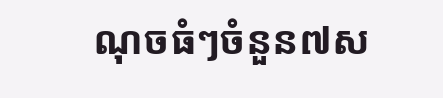ណុចធំៗចំនួន៧ស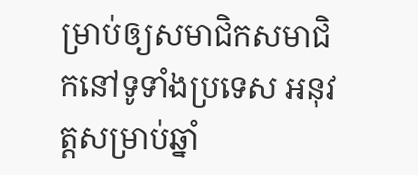ម្រាប់ឲ្យសមាជិកសមាជិកនៅទូទាំងប្រទេស អនុវត្តសម្រាប់ឆ្នាំ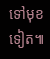ទៅមុខទៀត៕